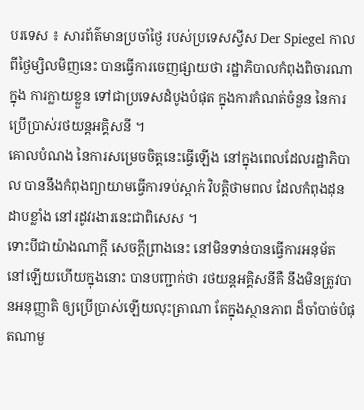បរទេស ៖ សារព័ត៌មានប្រចាំថ្ងៃ របស់ប្រទេសស្វីស Der Spiegel កាលពីថ្ងៃម្សិលមិញនេះ បានធ្វើការចេញផ្សាយថា រដ្ឋាភិបាលកំពុងពិចារណាក្នុង ការក្លាយខ្លួន ទៅជាប្រទេសដំបូងបំផុត ក្នុងការកំណត់ចំនួន នៃការប្រើប្រាស់រថយន្តអគ្គិសនី ។
គោលបំណង នៃការសម្រេចចិត្តនេះធ្វើឡើង នៅក្នុងពេលដែលរដ្ឋាភិបាល បាននឹងកំពុងព្យាយាមធ្វើការទប់ស្តាក់ វិបត្តិថាមពល ដែលកំពុងដុនដាបខ្លាំង នៅរដូវរងារនេះជាពិសេស ។
ទោះបីជាយ៉ាងណាក្តី សេចក្តីព្រាងនេះ នៅមិនទាន់បានធ្វើការអនុម័ត នៅឡើយហើយក្នុងនោះ បានបញ្ជាក់ថា រថយន្តអគ្គិសនីគឺ នឹងមិនត្រូវបានអនុញ្ញាតិ ឲ្យប្រើប្រាស់ឡើយលុះត្រាណា តែក្នុងស្ថានភាព ដ៏ចាំបាច់បំផុតណាមួ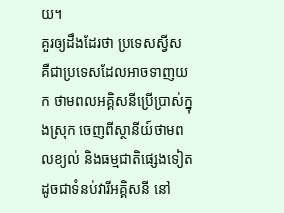យ។
គួរឲ្យដឹងដែរថា ប្រទេសស្វីស គឺជាប្រទេសដែលអាចទាញយក ថាមពលអគ្គិសនីប្រើប្រាស់ក្នុងស្រុក ចេញពីស្ថានីយ៍ថាមពលខ្យល់ និងធម្មជាតិផ្សេងទៀត ដូចជាទំនប់វារីអគ្គិសនី នៅ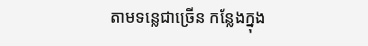តាមទន្លេជាច្រើន កន្លែងក្នុង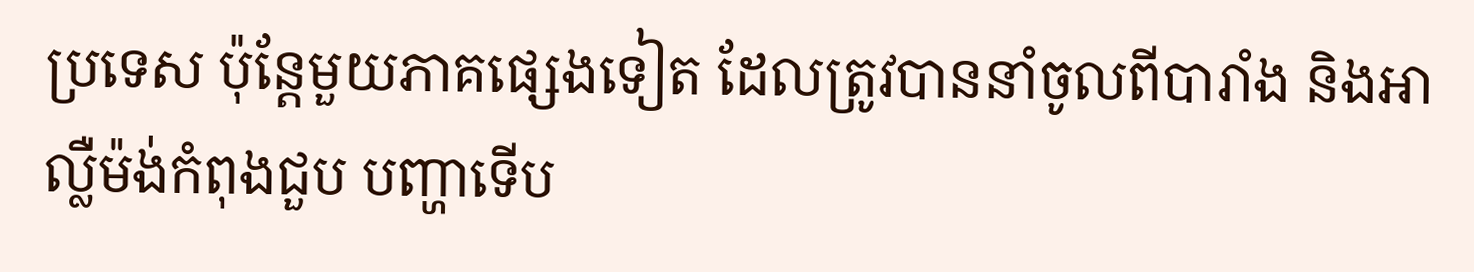ប្រទេស ប៉ុន្តែមួយភាគផ្សេងទៀត ដែលត្រូវបាននាំចូលពីបារាំង និងអាល្លឺម៉ង់កំពុងជួប បញ្ហាទើប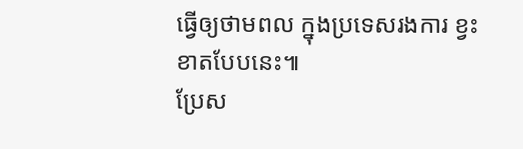ធ្វើឲ្យថាមពល ក្នុងប្រទេសរងការ ខ្វះខាតបែបនេះ៕
ប្រែស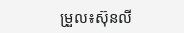ម្រួល៖ស៊ុនលី